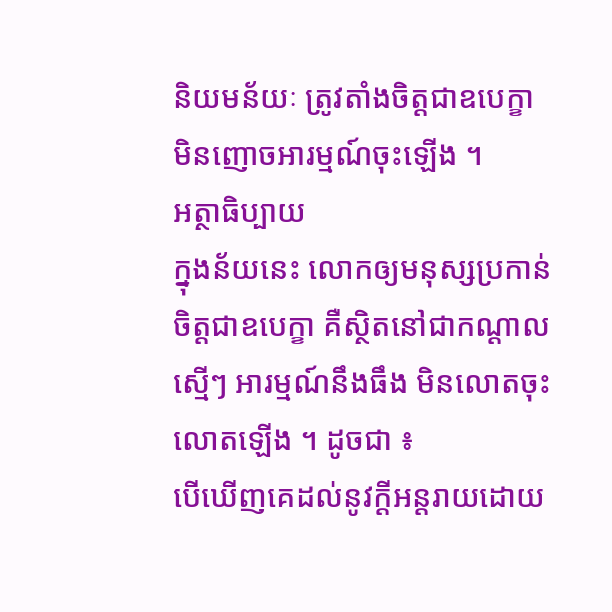និយមន័យៈ ត្រូវតាំងចិត្តជាឧបេក្ខា មិនញោចអារម្មណ៍ចុះឡើង ។
អត្ថាធិប្បាយ
ក្នុងន័យនេះ លោកឲ្យមនុស្សប្រកាន់ចិត្តជាឧបេក្ខា គឺស្ថិតនៅជាកណ្ដាល ស្មើៗ អារម្មណ៍នឹងធឹង មិនលោតចុះលោតឡើង ។ ដូចជា ៖
បើឃើញគេដល់នូវក្ដីអន្តរាយដោយ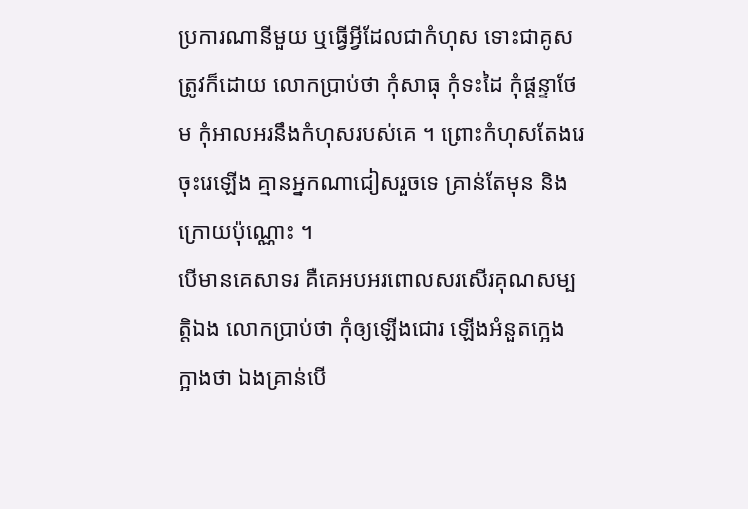ប្រការណានីមួយ ឬធ្វើអ្វីដែលជាកំហុស ទោះជាគូសត្រូវក៏ដោយ លោកប្រាប់ថា កុំសាធុ កុំទះដៃ កុំផ្ដន្ទាថែម កុំអាលអរនឹងកំហុសរបស់គេ ។ ព្រោះកំហុសតែងរេចុះរេឡើង គ្មានអ្នកណាជៀសរួចទេ គ្រាន់តែមុន និងក្រោយប៉ុណ្ណោះ ។
បើមានគេសាទរ គឺគេអបអរពោលសរសើរគុណសម្បត្តិឯង លោកប្រាប់ថា កុំឲ្យឡើងជោរ ឡើងអំនួតក្អេងក្អាងថា ឯងគ្រាន់បើ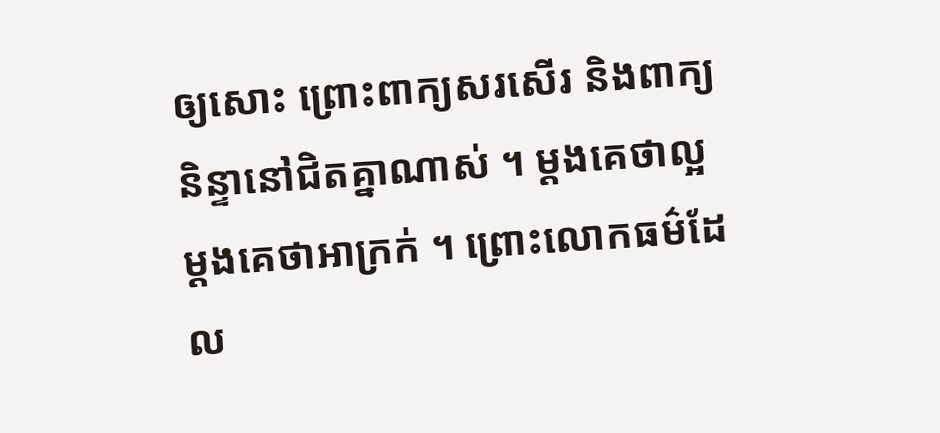ឲ្យសោះ ព្រោះពាក្យសរសើរ និងពាក្យនិន្ទានៅជិតគ្នាណាស់ ។ ម្ដងគេថាល្អ ម្ដងគេថាអាក្រក់ ។ ព្រោះលោកធម៌ដែល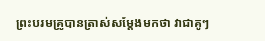ព្រះបរមគ្រូបានត្រាស់សម្ដែងមកថា វាជាគូៗ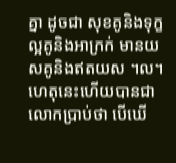គ្នា ដូចជា សុខគូនិងទុក្ខ ល្អគូនិងអាក្រក់ មានយសគូនិងឥតយស ។ល។
ហេតុនេះហើយបានជាលោកប្រាប់ថា បើឃើ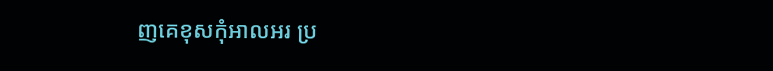ញគេខុសកុំអាលអរ ប្រ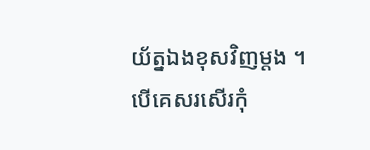យ័ត្នឯងខុសវិញម្ដង ។ បើគេសរសើរកុំ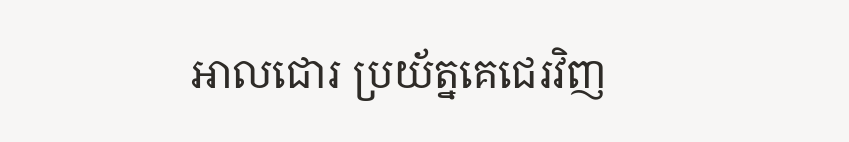អាលជោរ ប្រយ័ត្នគេជេរវិញ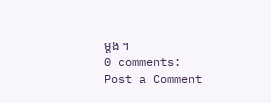ម្ដង ។
0 comments:
Post a Comment